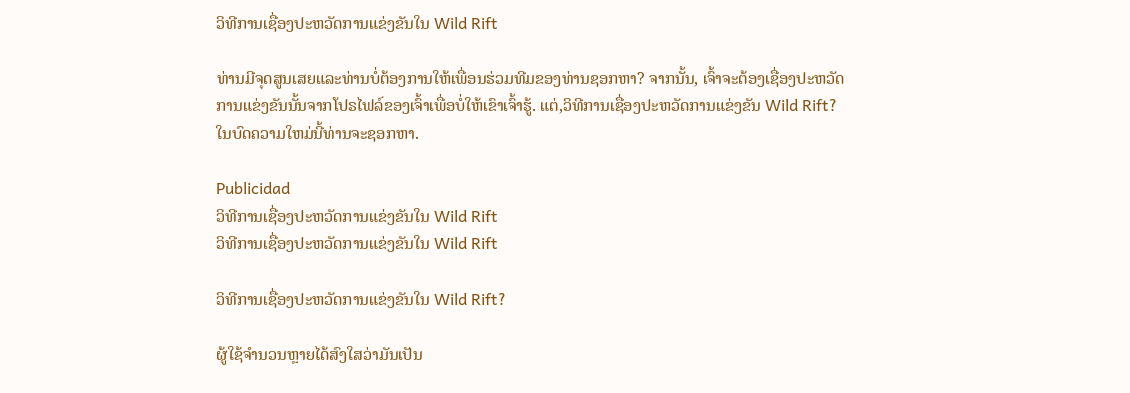ວິທີການເຊື່ອງປະຫວັດການແຂ່ງຂັນໃນ Wild Rift

ທ່ານມີຈຸດສູນເສຍແລະທ່ານບໍ່ຕ້ອງການໃຫ້ເພື່ອນຮ່ວມທີມຂອງທ່ານຊອກຫາ? ຈາກນັ້ນ, ເຈົ້າຈະຕ້ອງເຊື່ອງປະຫວັດການແຂ່ງຂັນນັ້ນຈາກໂປຣໄຟລ໌ຂອງເຈົ້າເພື່ອບໍ່ໃຫ້ເຂົາເຈົ້າຮູ້. ແຕ່,ວິທີການເຊື່ອງປະຫວັດການແຂ່ງຂັນ Wild Rift? ໃນບົດຄວາມໃຫມ່ນີ້ທ່ານຈະຊອກຫາ.

Publicidad
ວິທີການເຊື່ອງປະຫວັດການແຂ່ງຂັນໃນ Wild Rift
ວິທີການເຊື່ອງປະຫວັດການແຂ່ງຂັນໃນ Wild Rift

ວິທີການເຊື່ອງປະຫວັດການແຂ່ງຂັນໃນ Wild Rift?

ຜູ້ໃຊ້ຈໍານວນຫຼາຍໄດ້ສົງໃສວ່າມັນເປັນ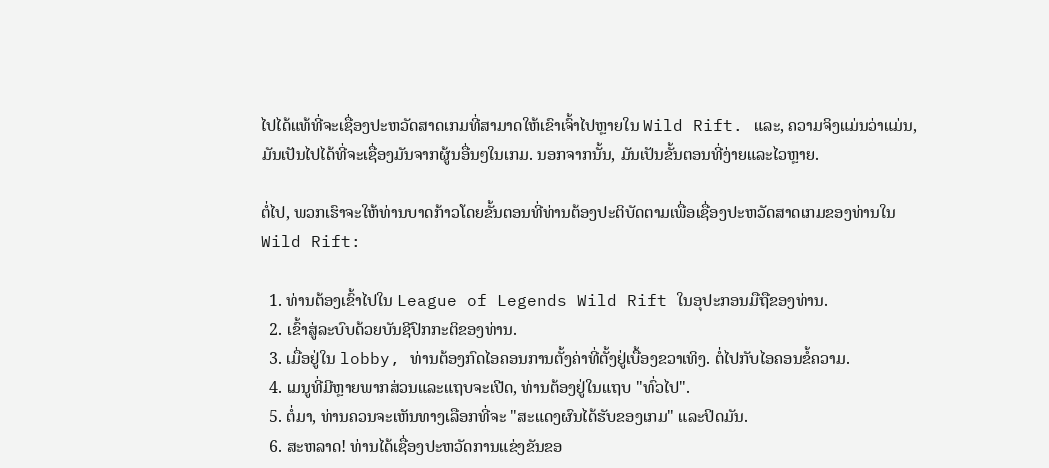ໄປໄດ້ແທ້ທີ່ຈະເຊື່ອງປະຫວັດສາດເກມທີ່ສາມາດໃຫ້ເຂົາເຈົ້າໄປຫຼາຍໃນ Wild Rift. ແລະ, ຄວາມຈິງແມ່ນວ່າແມ່ນ, ມັນເປັນໄປໄດ້ທີ່ຈະເຊື່ອງມັນຈາກຜູ້ນອື່ນໆໃນເກມ. ນອກຈາກນັ້ນ, ມັນເປັນຂັ້ນຕອນທີ່ງ່າຍແລະໄວຫຼາຍ.

ຕໍ່ໄປ, ພວກເຮົາຈະໃຫ້ທ່ານບາດກ້າວໂດຍຂັ້ນຕອນທີ່ທ່ານຕ້ອງປະຕິບັດຕາມເພື່ອເຊື່ອງປະຫວັດສາດເກມຂອງທ່ານໃນ Wild Rift:

  1. ທ່ານຕ້ອງເຂົ້າໄປໃນ League of Legends Wild Rift ໃນອຸປະກອນມືຖືຂອງທ່ານ.
  2. ເຂົ້າສູ່ລະບົບດ້ວຍບັນຊີປົກກະຕິຂອງທ່ານ.
  3. ເມື່ອຢູ່ໃນ lobby, ທ່ານຕ້ອງກົດໄອຄອນການຕັ້ງຄ່າທີ່ຕັ້ງຢູ່ເບື້ອງຂວາເທິງ. ຕໍ່ໄປກັບໄອຄອນຂໍ້ຄວາມ.
  4. ເມນູທີ່ມີຫຼາຍພາກສ່ວນແລະແຖບຈະເປີດ, ທ່ານຕ້ອງຢູ່ໃນແຖບ "ທົ່ວໄປ".
  5. ຕໍ່ມາ, ທ່ານຄວນຈະເຫັນທາງເລືອກທີ່ຈະ "ສະແດງຜົນໄດ້ຮັບຂອງເກມ" ແລະປິດມັນ.
  6. ສະຫລາດ! ທ່ານໄດ້ເຊື່ອງປະຫວັດການແຂ່ງຂັນຂອ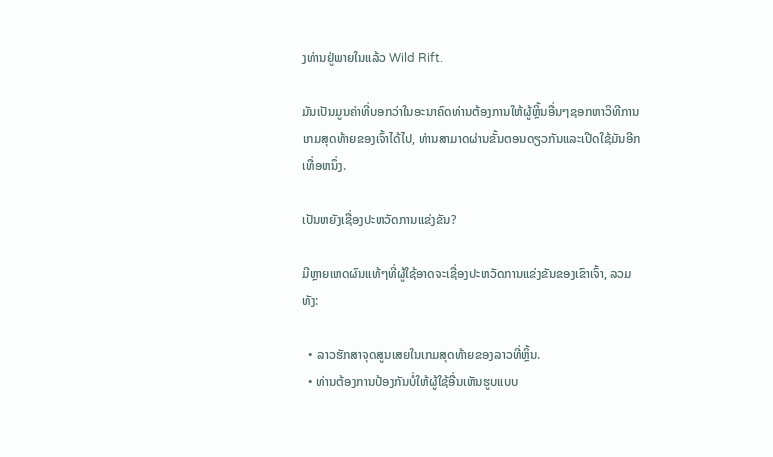ງທ່ານຢູ່ພາຍໃນແລ້ວ Wild Rift.

ມັນເປັນມູນຄ່າທີ່ບອກວ່າໃນອະນາຄົດທ່ານຕ້ອງການໃຫ້ຜູ້ຫຼິ້ນອື່ນໆຊອກຫາວິທີການເກມສຸດທ້າຍຂອງເຈົ້າໄດ້ໄປ, ທ່ານສາມາດຜ່ານຂັ້ນຕອນດຽວກັນແລະເປີດໃຊ້ມັນອີກເທື່ອຫນຶ່ງ.

ເປັນຫຍັງເຊື່ອງປະຫວັດການແຂ່ງຂັນ?

ມີຫຼາຍເຫດຜົນແທ້ໆທີ່ຜູ້ໃຊ້ອາດຈະເຊື່ອງປະຫວັດການແຂ່ງຂັນຂອງເຂົາເຈົ້າ, ລວມທັງ:

  • ລາວຮັກສາຈຸດສູນເສຍໃນເກມສຸດທ້າຍຂອງລາວທີ່ຫຼິ້ນ.
  • ທ່ານຕ້ອງການປ້ອງກັນບໍ່ໃຫ້ຜູ້ໃຊ້ອື່ນເຫັນຮູບແບບ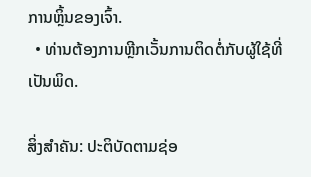ການຫຼິ້ນຂອງເຈົ້າ.
  • ທ່ານຕ້ອງການຫຼີກເວັ້ນການຕິດຕໍ່ກັບຜູ້ໃຊ້ທີ່ເປັນພິດ.

ສິ່ງສໍາຄັນ: ປະຕິບັດຕາມຊ່ອ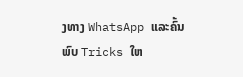ງທາງ WhatsApp ແລະຄົ້ນພົບ Tricks ໃຫ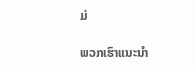ມ່

ພວກເຮົາແນະນໍາ